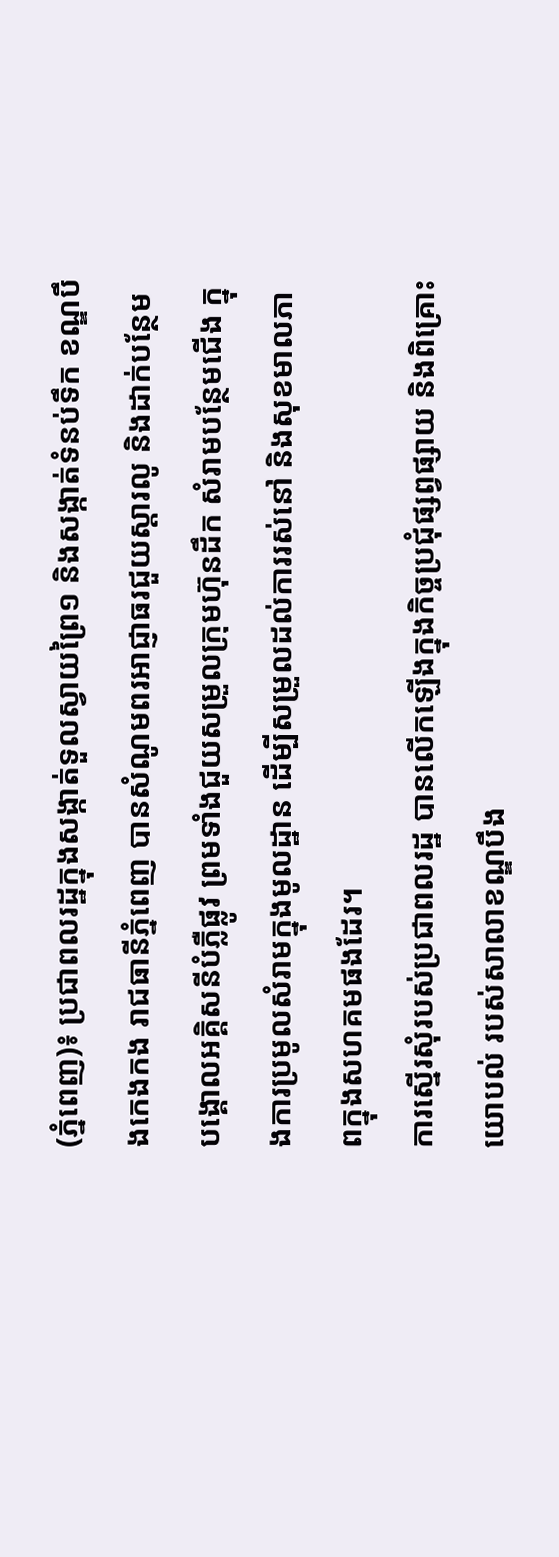(ភ្នំពេញ)៖ ប្រជាពលរដ្ឋក្នុងសង្កាត់ទួលស្វាយព្រៃ១ និងសង្កាត់ទំនប់ទឹក ខណ្ឌបឹងកេងកង រាជធានីភ្នំពេញ បានសំណូមពរអាជ្ញាធរជួយស្តារលូ និងដាក់បន្ថែមបង្គោលអគ្គិសនីបំភ្លឺផ្លូវ ព្រមទាំងជួយសម្រួលក្រុមហ៊ុនដឹក សំរាមបន្ថែមជើង ក្នុងការប្រមូលសំរាមក្នុងមូលដ្ឋាន ដើម្បីសម្រួលដល់ការរស់នៅ និងសុខមាលភាពក្នុងសហគមផងដែរ។
ការស្នើរសុំរបស់ប្រជាពលរដ្ឋ បានលើកឡើងក្នុងកិច្ចប្រជុំផ្សព្វផ្សាយ និងពិគ្រោះយោបល់ របស់សាលាខណ្ឌបឹង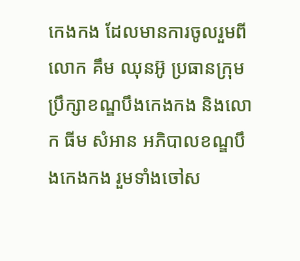កេងកង ដែលមានការចូលរួមពីលោក គឹម ឈុនអ៊ូ ប្រធានក្រុមប្រឹក្សាខណ្ឌបឹងកេងកង និងលោក ធីម សំអាន អភិបាលខណ្ឌបឹងកេងកង រួមទាំងចៅស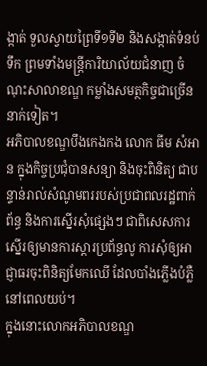ង្កាត់ ទួលស្វាយព្រៃទី១ទី២ និងសង្កាត់ទំនប់ទឹក ព្រមទាំងមន្ត្រីការិយាល័យជំនាញ ចំណុះសាលាខណ្ឌ កម្លាំងសមត្ថកិច្ចជាច្រើននាក់ទៀត។
អភិបាលខណ្ឌបឹងកេងកង លោក ធីម សំអាន ក្នុងកិច្ចប្រជុំបានសន្យា និងចុះពិនិត្យ ជាបន្ទាន់រាល់សំណូមពររបស់ប្រជាពលរដ្ឋពាក់ព័ន្ធ និងការស្នើរសុំផ្សេងៗ ជាពិសេសការស្នើរឲ្យមានការស្តារប្រព័ន្ធលូ ការសុំឲ្យអាជ្ញាធរចុះពិនិត្យមែកឈើ ដែលបាំងភ្លើងបំភ្លឺនៅពេលយប់។
ក្នុងនោះលោកអភិបាលខណ្ឌ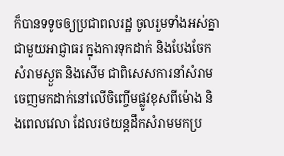ក៏បានទទូចឲ្យប្រជាពលរដ្ឋ ចូលរួមទាំងអស់គ្នាជាមួយអាជ្ញាធរ ក្នុងការទុកដាក់ និងបែងចែកសំរាមស្ងួត និងសើម ជាពិសេសការនាំសំរាមចេញមកដាក់នៅលើចិញ្ចើមផ្លូវខុសពីម៉ោង និងពេលវេលា ដែលរថយន្តដឹកសំរាមមកប្រ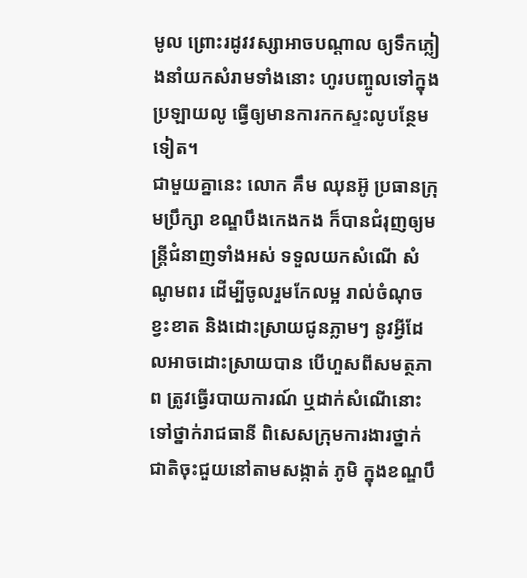មូល ព្រោះរដូវវស្សាអាចបណ្តាល ឲ្យទឹកភ្លៀងនាំយកសំរាមទាំងនោះ ហូរបញ្ចូលទៅក្នុងប្រឡាយលូ ធ្វើឲ្យមានការកកស្ទះលូបន្ថែមទៀត។
ជាមួយគ្នានេះ លោក គឹម ឈុនអ៊ូ ប្រធានក្រុមប្រឹក្សា ខណ្ឌបឹងកេងកង ក៏បានជំរុញឲ្យមន្រ្តីជំនាញទាំងអស់ ទទួលយកសំណើ សំណូមពរ ដើម្បីចូលរួមកែលម្អ រាល់ចំណុចខ្វះខាត និងដោះស្រាយជូនភ្លាមៗ នូវអ្វីដែលអាចដោះស្រាយបាន បើហួសពីសមត្ថភាព ត្រូវធ្វើរបាយការណ៍ ឬដាក់សំណើនោះ ទៅថ្នាក់រាជធានី ពិសេសក្រុមការងារថ្នាក់ជាតិចុះជួយនៅតាមសង្កាត់ ភូមិ ក្នុងខណ្ឌបឹ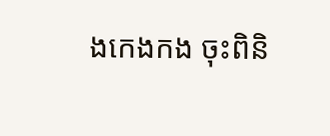ងកេងកង ចុះពិនិ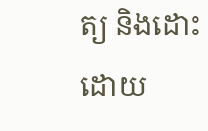ត្យ និងដោះដោយ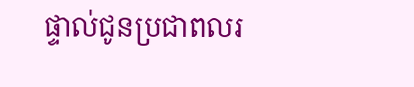ផ្ទាល់ជូនប្រជាពលរ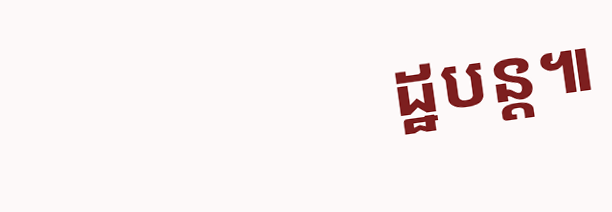ដ្ឋបន្ត៕